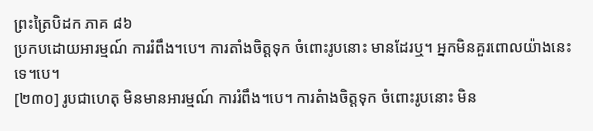ព្រះត្រៃបិដក ភាគ ៨៦
ប្រកបដោយអារម្មណ៍ ការរំពឹង។បេ។ ការតាំងចិត្តទុក ចំពោះរូបនោះ មានដែរឬ។ អ្នកមិនគួរពោលយ៉ាងនេះទេ។បេ។
[២៣០] រូបជាហេតុ មិនមានអារម្មណ៍ ការរំពឹង។បេ។ ការតំាងចិត្តទុក ចំពោះរូបនោះ មិន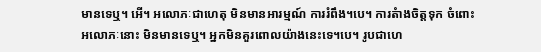មានទេឬ។ អើ។ អលោភៈជាហេតុ មិនមានអារម្មណ៍ ការរំពឹង។បេ។ ការតំាងចិត្តទុក ចំពោះអលោភៈនោះ មិនមានទេឬ។ អ្នកមិនគួរពោលយ៉ាងនេះទេ។បេ។ រូបជាហេ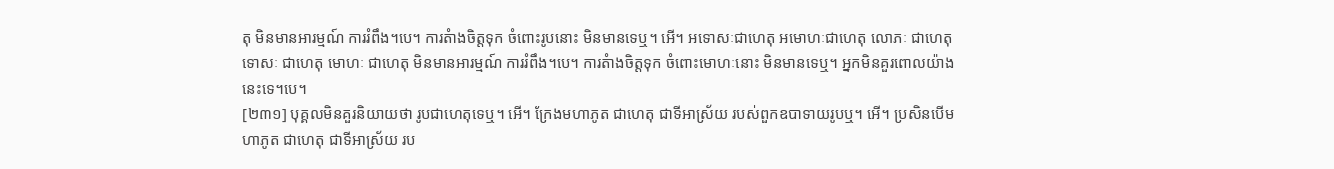តុ មិនមានអារម្មណ៍ ការរំពឹង។បេ។ ការតំាងចិត្តទុក ចំពោះរូបនោះ មិនមានទេឬ។ អើ។ អទោសៈជាហេតុ អមោហៈជាហេតុ លោភៈ ជាហេតុ ទោសៈ ជាហេតុ មោហៈ ជាហេតុ មិនមានអារម្មណ៍ ការរំពឹង។បេ។ ការតំាងចិត្តទុក ចំពោះមោហៈនោះ មិនមានទេឬ។ អ្នកមិនគួរពោលយ៉ាងនេះទេ។បេ។
[២៣១] បុគ្គលមិនគួរនិយាយថា រូបជាហេតុទេឬ។ អើ។ ក្រែងមហាភូត ជាហេតុ ជាទីអាស្រ័យ របស់ពួកឧបាទាយរូបឬ។ អើ។ ប្រសិនបើមហាភូត ជាហេតុ ជាទីអាស្រ័យ រប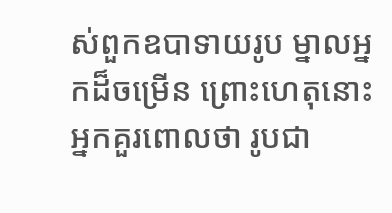ស់ពួកឧបាទាយរូប ម្នាលអ្នកដ៏ចម្រើន ព្រោះហេតុនោះ អ្នកគួរពោលថា រូបជា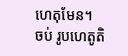ហេតុមែន។
ចប់ រូបហេតូតិ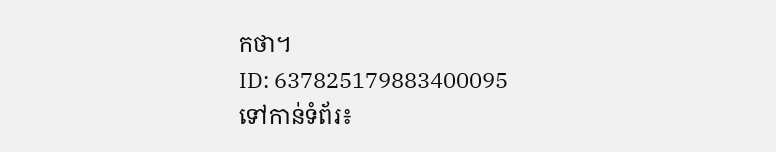កថា។
ID: 637825179883400095
ទៅកាន់ទំព័រ៖